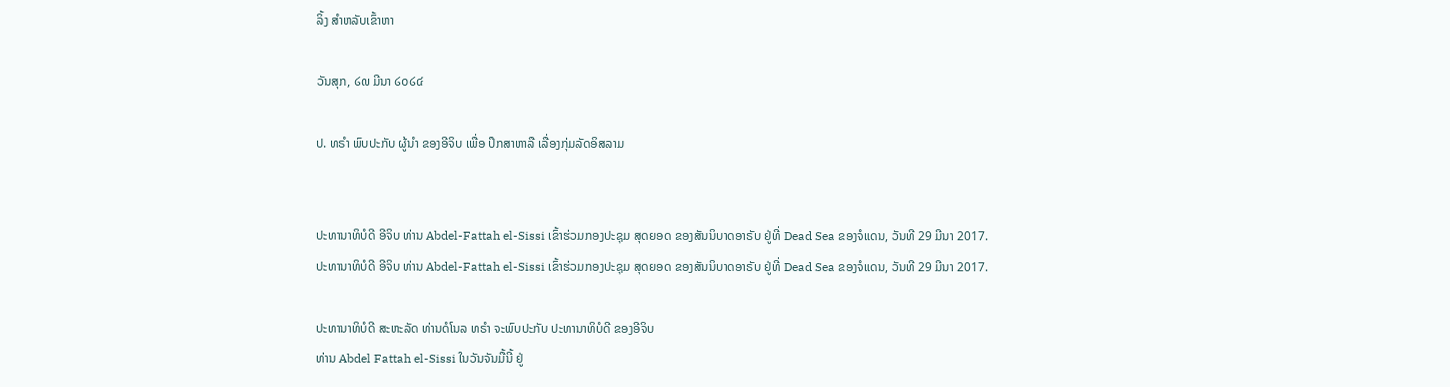ລິ້ງ ສຳຫລັບເຂົ້າຫາ

ວັນສຸກ, ໒໙ ມີນາ ໒໐໒໔

ປ. ທຣຳ ພົບປະກັບ ຜູ້ນຳ ຂອງອີຈິບ ເພື່ອ ປຶກສາຫາລື ເລື່ອງກຸ່ມລັດອິສລາມ


ປະທານາທິບໍດີ ອີຈິບ ທ່ານ Abdel-Fattah el-Sissi ເຂົ້າຮ່ວມກອງປະຊຸມ ສຸດຍອດ ຂອງສັນນິບາດອາຣັບ ຢູ່ທີ່ Dead Sea ຂອງຈໍແດນ, ວັນທີ 29 ມີນາ 2017.
ປະທານາທິບໍດີ ອີຈິບ ທ່ານ Abdel-Fattah el-Sissi ເຂົ້າຮ່ວມກອງປະຊຸມ ສຸດຍອດ ຂອງສັນນິບາດອາຣັບ ຢູ່ທີ່ Dead Sea ຂອງຈໍແດນ, ວັນທີ 29 ມີນາ 2017.

ປະທານາທິບໍດີ ສະຫະລັດ ທ່ານດໍໂນລ ທຣຳ ຈະພົບປະກັບ ປະທານາທິບໍດີ ຂອງອີຈິບ
ທ່ານ Abdel Fattah el-Sissi ໃນວັນຈັນມື້ນີ້ ຢູ່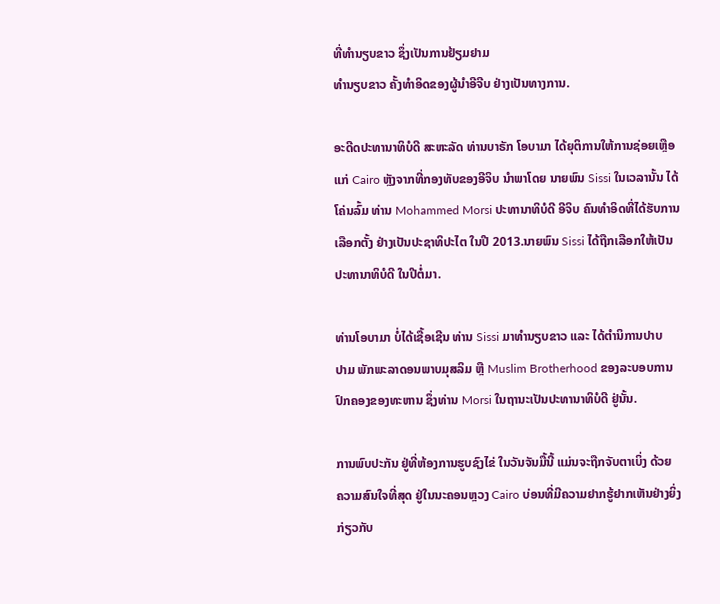ທີ່ທຳນຽບຂາວ ຊຶ່ງເປັນການຢ້ຽມຢາມ
ທຳນຽບຂາວ ຄັ້ງທຳອິດຂອງຜູ້ນຳອີຈີບ ຢ່າງເປັນທາງການ.

ອະດີດປະທານາທິບໍດີ ສະຫະລັດ ທ່ານບາຣັກ ໂອບາມາ ໄດ້ຍຸຕິການໃຫ້ການຊ່ອຍເຫຼືອ
ແກ່ Cairo ຫຼັງຈາກທີ່ກອງທັບຂອງອີຈິບ ນຳພາໂດຍ ນາຍພົນ Sissi ໃນເວລານັ້ນ ໄດ້
ໂຄ່ນລົ້ມ ທ່ານ Mohammed Morsi ປະທານາທິບໍດີ ອີຈິບ ຄົນທຳອິດທີ່ໄດ້ຮັບການ
ເລືອກຕັ້ງ ຢ່າງເປັນປະຊາທິປະໄຕ ໃນປີ 2013.ນາຍພົນ Sissi ໄດ້ຖືກເລືອກໃຫ້ເປັນ
ປະທານາທິບໍດີ ໃນປີຕໍ່ມາ.

ທ່ານໂອບາມາ ບໍ່ໄດ້ເຊື້ອເຊີນ ທ່ານ Sissi ມາທຳນຽບຂາວ ແລະ ໄດ້ຕຳນິການປາບ
ປາມ ພັກພະລາດອນພາບມຸສລິມ ຫຼື Muslim Brotherhood ຂອງລະບອບການ
ປົກຄອງຂອງທະຫານ ຊຶ່ງທ່ານ Morsi ໃນຖານະເປັນປະທານາທິບໍດີ ຢູ່ນັ້ນ.

ການພົບປະກັນ ຢູ່ທີ່ຫ້ອງການຮູບຊົງໄຂ່ ໃນວັນຈັນມື້ນີ້ ແມ່ນຈະຖືກຈັບຕາເບິ່ງ ດ້ວຍ
ຄວາມສົນໃຈທີ່ສຸດ ຢູ່ໃນນະຄອນຫຼວງ Cairo ບ່ອນທີ່ມີຄວາມຢາກຮູ້ຢາກເຫັນຢ່າງຍິ່ງ
ກ່ຽວກັບ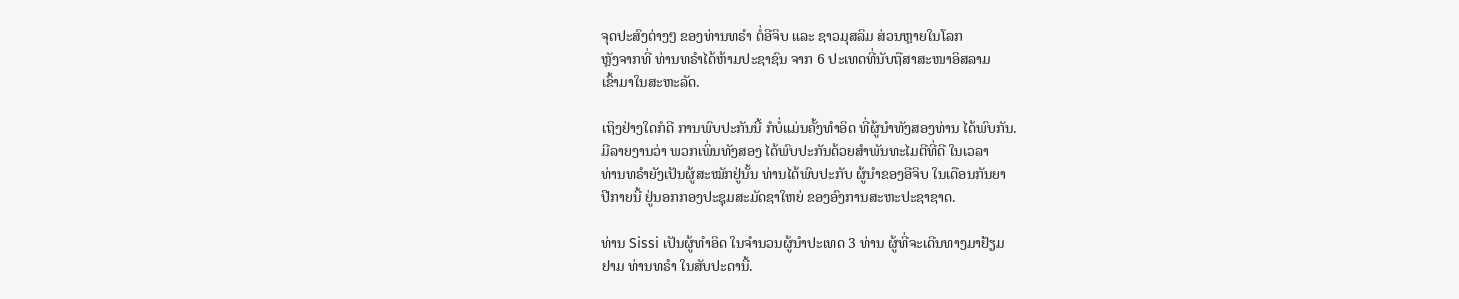ຈຸດປະສົງຕ່າງໆ ຂອງທ່ານທຣຳ ຕໍ່ອີຈິບ ແລະ ຊາວມຸສລິມ ສ່ວນຫຼາຍໃນໂລກ
ຫຼັງຈາກທີ່ ທ່ານທຣຳໄດ້ຫ້າມປະຊາຊົນ ຈາກ 6 ປະເທດທີ່ນັບຖືສາສະໜາອິສລາມ
ເຂົ້າມາໃນສະຫະລັດ.

ເຖິງຢ່າງໃດກໍດີ ການພົບປະກັນນີ້ ກໍບໍ່ແມ່ນຄັ້ງທຳອິດ ທີ່ຜູ້ນຳທັງສອງທ່ານ ໄດ້ພົບກັນ.
ມີລາຍງານວ່າ ພວກເພິ່ນທັງສອງ ໄດ້ພົບປະກັນດ້ວຍສຳພັນທະໄມຕີທີ່ດີ ໃນເວລາ
ທ່ານທຣຳຍັງເປັນຜູ້ສະໝັກຢູ່ນັ້ນ ທ່ານໄດ້ພົບປະກັບ ຜູ້ນຳຂອງອີຈິບ ໃນເດືອນກັນຍາ
ປີກາຍນີ້ ຢູ່ນອກກອງປະຊຸມສະມັດຊາໃຫຍ່ ຂອງອົງການສະຫະປະຊາຊາດ.

ທ່ານ Sissi ເປັນຜູ້ທຳອິດ ໃນຈຳນວນຜູ້ນຳປະເທດ 3 ທ່ານ ຜູ້ທີ່ຈະເດີນທາງມາຢ້ຽມ
ຢາມ ທ່ານທຣຳ ໃນສັບປະດານີ້.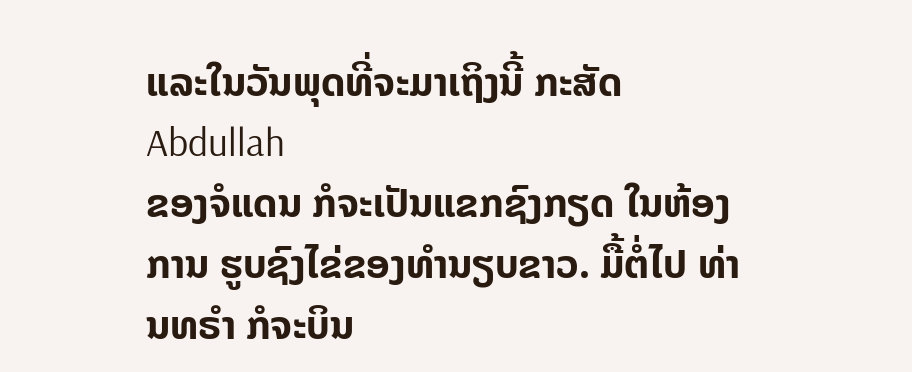ແລະໃນວັນພຸດທີ່ຈະມາເຖິງນີ້ ກະສັດ Abdullah
ຂອງຈໍແດນ ກໍຈະເປັນແຂກຊົງກຽດ ໃນຫ້ອງການ ຮູບຊົງໄຂ່ຂອງທຳນຽບຂາວ. ມື້ຕໍ່ໄປ ທ່ານທຣຳ ກໍຈະບິນ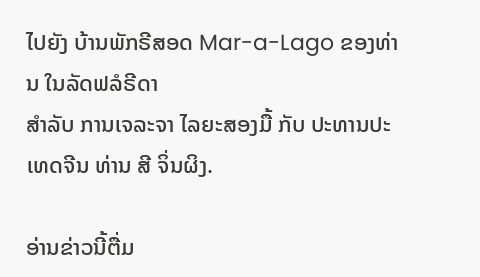ໄປຍັງ ບ້ານພັກຣີສອດ Mar-a-Lago ຂອງທ່ານ ໃນລັດຟລໍຣີດາ
ສຳລັບ ການເຈລະຈາ ໄລຍະສອງມື້ ກັບ ປະທານປະເທດຈີນ ທ່ານ ສີ ຈິ່ນຜິງ.

ອ່ານຂ່າວນີ້ຕື່ມ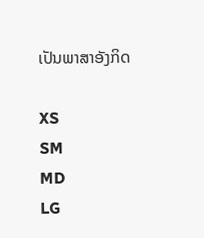ເປັນພາສາອັງກິດ

XS
SM
MD
LG